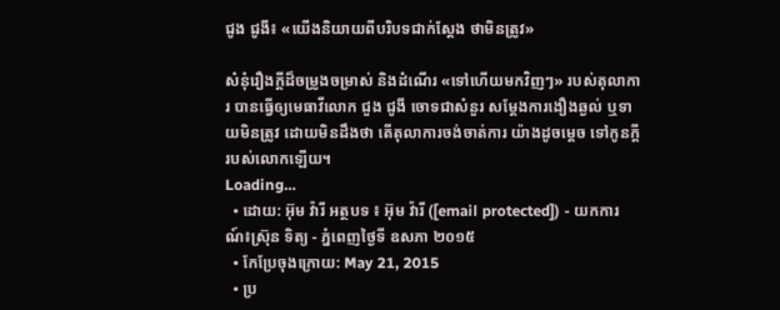ជូង ជូងី៖ «យើងនិយាយពីបរិបទជាក់ស្តែង ថាមិនត្រូវ»

សំនុំរឿងក្ដីដ៏ចម្រូងចម្រាស់ និងដំណើរ «ទៅហើយមកវិញៗ» របស់តុលាការ បានធ្វើឲ្យមេធាវីលោក ជួង ជូងី ចោទជាសំនួរ សម្ដែងការងឿងឆ្ងល់ ឬទាយមិនត្រូវ ដោយមិនដឹងថា តើតុលាការចង់ចាត់ការ យ៉ាងដូចម្ដេច ទៅកូនក្ដីរបស់លោកឡើយ។
Loading...
  • ដោយ: អ៊ុម វ៉ារី អត្ថបទ ៖ អ៊ុម វ៉ារី ([email protected]) - យកការណ៍៖ស្រ៊ុន ទិត្យ - ភ្នំពេញថ្ងៃទី ឧសភា ២០១៥
  • កែប្រែចុងក្រោយ: May 21, 2015
  • ប្រ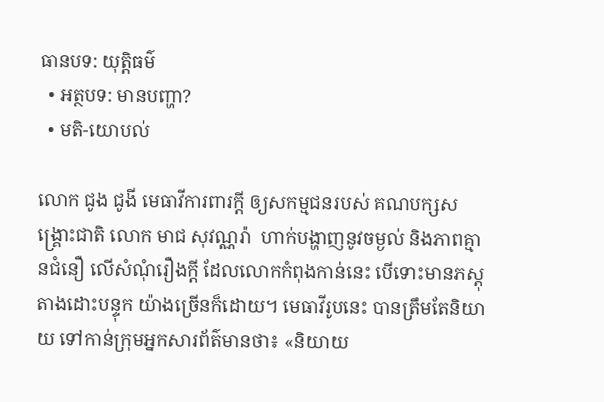ធានបទ: យុត្តិធម៌
  • អត្ថបទ: មានបញ្ហា?
  • មតិ-យោបល់

លោក ជូង ជូងី មេធាវីការពារក្ដី ឲ្យសកម្មជនរបស់ គណបក្សសង្គ្រោះជាតិ លោក មាជ សុវណ្ណរ៉ា  ហាក់បង្ហាញនូវចម្ងល់ និងភាពគ្មានជំនឿ លើសំណុំរឿងក្ដី ដែលលោកកំពុងកាន់នេះ បើទោះមានភស្តុតាងដោះបន្ទុក យ៉ាងច្រើនក៏ដោយ។ មេធាវីរូបនេះ បានត្រឹមតែនិយាយ ទៅកាន់ក្រុមអ្នកសារព័ត៌មានថា៖ «និយាយ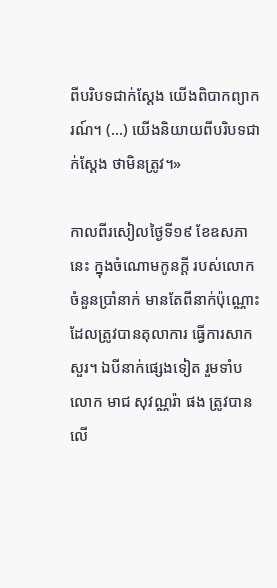ពីបរិបទជាក់ស្តែង យើងពិបាកព្យាករណ៍។ (...) យើងនិយាយពីបរិបទជាក់ស្តែង ថាមិនត្រូវ។»

កាលពីរសៀលថ្ងៃទី១៩ ខែឧសភានេះ ក្នុងចំណោមកូនក្តី របស់លោក ចំនួនប្រាំនាក់ មានតែពីនាក់ប៉ុណ្ណោះ ដែលត្រូវបានតុលាការ ធ្វើការសាកសួរ។ ឯបីនាក់ផ្សេងទៀត រួមទាំបលោក មាជ សុវណ្ណរ៉ា ផង ត្រូវបានលើ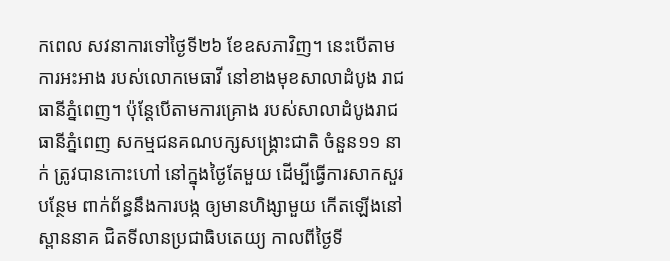កពេល សវនាការទៅថ្ងៃទី២៦ ខែឧសភាវិញ។ នេះបើតាមការអះអាង របស់លោកមេធាវី នៅខាងមុខសាលាដំបូង រាជធានីភ្នំពេញ។ ប៉ុន្តែបើតាមការគ្រោង របស់សាលាដំបូងរាជធានីភ្នំពេញ សកម្មជនគណបក្សសង្គ្រោះជាតិ ចំនួន១១ នាក់ ត្រូវបានកោះហៅ នៅក្នុងថ្ងៃតែមួយ ដើម្បីធ្វើការសាកសួរបន្ថែម ពាក់ព័ន្ធនឹងការបង្ក ឲ្យមានហិង្សាមួយ កើតឡើងនៅស្ពាននាគ ជិតទីលានប្រជាធិបតេយ្យ កាលពីថ្ងៃទី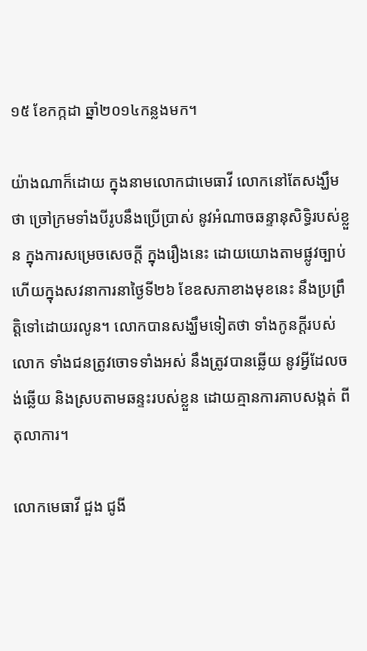១៥ ខែកក្កដា ឆ្នាំ២០១៤កន្លងមក។

យ៉ាងណាក៏ដោយ ក្នុងនាមលោកជាមេធាវី លោកនៅតែសង្ឃឹមថា ច្រៅក្រមទាំងបីរូបនឹងប្រើប្រាស់ នូវអំណាចឆន្ទានុសិទ្ធិរបស់ខ្លួន ក្នុងការសម្រេចសេចក្តី ក្នុងរឿងនេះ ដោយយោងតាមផ្លូវច្បាប់ ហើយក្នុងសវនាការនាថ្ងៃទី២៦ ខែឧសភាខាងមុខនេះ នឹងប្រព្រឹត្តិទៅដោយរលូន។ លោកបានសង្ឃឹមទៀតថា ទាំងកូនក្តីរបស់លោក ទាំងជនត្រូវចោទទាំងអស់ នឹងត្រូវបានឆ្លើយ នូវអ្វីដែលចង់ឆ្លើយ និងស្របតាមឆន្ទះរបស់ខ្លួន ដោយគ្មានការគាបសង្កត់ ពីតុលាការ។

លោកមេធាវី ជួង ជូងី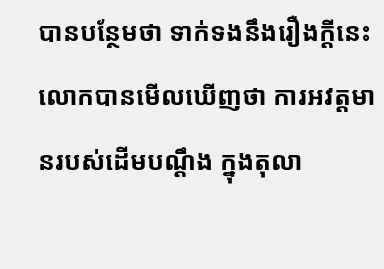បានបន្ថែមថា ទាក់ទងនឹងរឿងក្តីនេះ លោកបានមើលឃើញថា ការអវត្តមានរបស់ដើមបណ្តឹង ក្នុងតុលា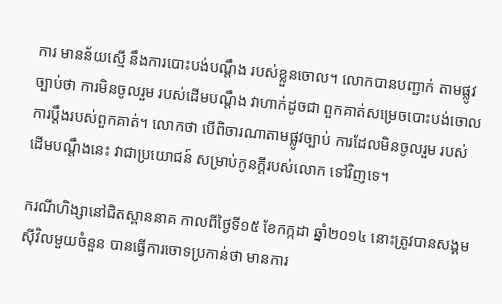ការ មានន័យស្មើ នឹងការបោះបង់បណ្តឹង របស់ខ្លួនចោល។ លោកបានបញ្ជាក់ តាមផ្លូវច្បាប់ថា ការមិនចូលរួម របស់ដើមបណ្តឹង វាហាក់ដូចជា ពួកគាត់សម្រេចបោះបង់ចោល ការប្តឹងរបស់ពួកគាត់។ លោកថា បើពិចារណាតាមផ្លូវច្បាប់ ការដែលមិនចូលរួម របស់ដើមបណ្តឹងនេះ វាជាប្រយោជន៍ សម្រាប់កូនក្តីរបស់លោក ទៅវិញទេ។

ករណីហិង្សានៅជិតស្ពាននាគ កាលពីថ្ងៃទី១៥ ខែកក្កដា ឆ្នាំ២០១៤ នោះត្រូវបានសង្គមស៊ីវិលមួយចំនួន បានធ្វើការចោទប្រកាន់ថា មានការ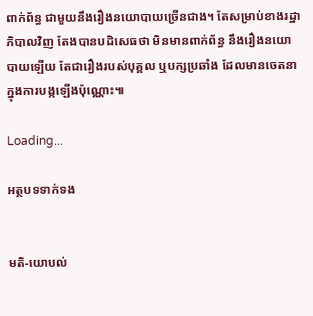ពាក់ព័ន្ធ ជាមួយនឹងរឿងនយោបាយច្រើនជាង។ តែសម្រាប់ខាងរដ្ឋាភិបាលវិញ តែងបានបដិសេធថា មិនមានពាក់ព័ន្ធ នឹងរឿងនយោបាយឡើយ តែជារឿងរបស់បុគ្គល ឬបក្សប្រឆាំង ដែលមានចេតនា ក្នុងការបង្កឡើងប៉ុណ្ណោះ៕

Loading...

អត្ថបទទាក់ទង


មតិ-យោបល់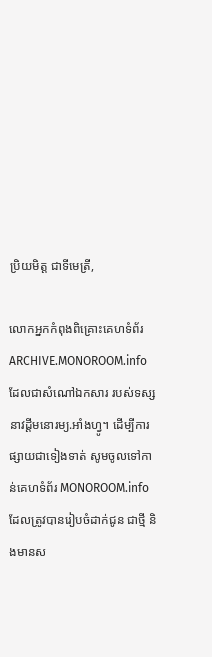ប្រិយមិត្ត ជាទីមេត្រី,

លោកអ្នកកំពុងពិគ្រោះគេហទំព័រ ARCHIVE.MONOROOM.info ដែលជាសំណៅឯកសារ របស់ទស្សនាវដ្ដីមនោរម្យ.អាំងហ្វូ។ ដើម្បីការផ្សាយជាទៀងទាត់ សូមចូលទៅកាន់គេហទំព័រ MONOROOM.info ដែលត្រូវបានរៀបចំដាក់ជូន ជាថ្មី និងមានស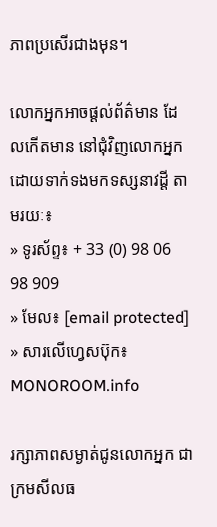ភាពប្រសើរជាងមុន។

លោកអ្នកអាចផ្ដល់ព័ត៌មាន ដែលកើតមាន នៅជុំវិញលោកអ្នក ដោយទាក់ទងមកទស្សនាវដ្ដី តាមរយៈ៖
» ទូរស័ព្ទ៖ + 33 (0) 98 06 98 909
» មែល៖ [email protected]
» សារលើហ្វេសប៊ុក៖ MONOROOM.info

រក្សាភាពសម្ងាត់ជូនលោកអ្នក ជាក្រមសីលធ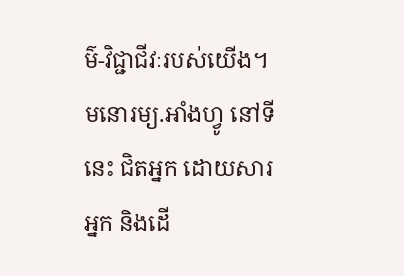ម៌-វិជ្ជាជីវៈរបស់យើង។ មនោរម្យ.អាំងហ្វូ នៅទីនេះ ជិតអ្នក ដោយសារអ្នក និងដើ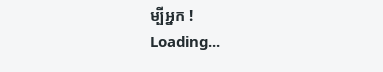ម្បីអ្នក !
Loading...